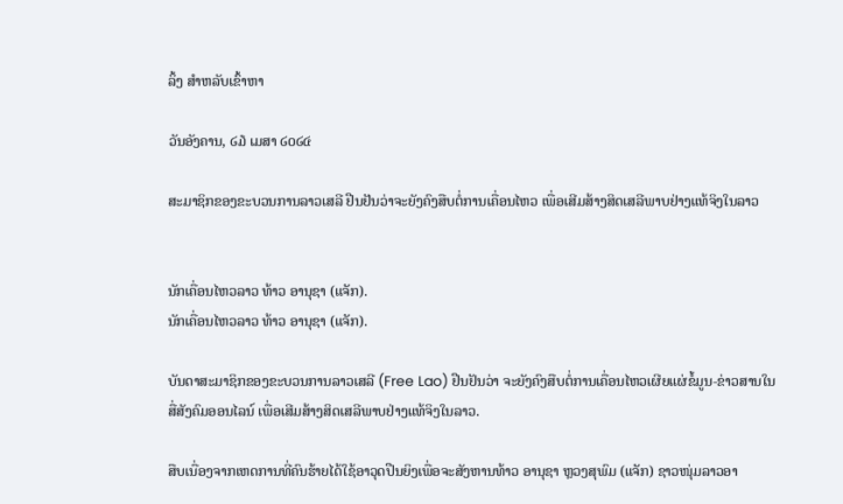ລິ້ງ ສຳຫລັບເຂົ້າຫາ

ວັນອັງຄານ, ໒໓ ເມສາ ໒໐໒໔

ສະມາຊິກຂອງຂະບວນການລາວເສລີ ຢືນຢັນວ່າຈະຍັງຄົງສືບຕໍ່ການເຄື່ອນໄຫວ ເພື່ອເສີມສ້າງສິດເສລີພາບຢ່າງແທ້ຈິງໃນລາວ


ນັກເຄື່ອນໄຫວລາວ ທ້າວ ອານຸຊາ (ແຈັກ).
ນັກເຄື່ອນໄຫວລາວ ທ້າວ ອານຸຊາ (ແຈັກ).

ບັນດາສະມາຊິກຂອງຂະບວນການລາວເສລີ (Free Lao) ຢືນຢັນວ່າ ຈະຍັງຄົງສືບຕໍ່ການເຄື່ອນໄຫວເຜີຍແຜ່ຂໍ້ມູນ-ຂ່າວສານໃນສື່ສັງຄົມອອນໄລນ໌ ເພື່ອເສີມສ້າງສິດເສລີພາບຢ່າງແທ້ຈິງໃນລາວ.

ສືບເນື່ອງຈາກເຫດການທີ່ຄົນຮ້າຍໄດ້ໃຊ້ອາວຸດປືນຍິງເພື່ອຈະສັງຫານທ້າວ ອານຸຊາ ຫຼວງສຸພົມ (ແຈັກ) ຊາວໜຸ່ມລາວອາ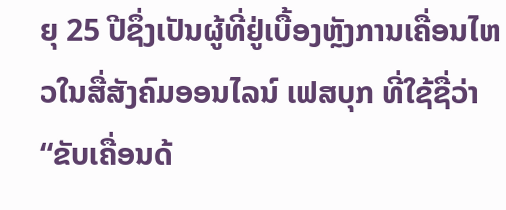ຍຸ 25 ປີຊຶ່ງເປັນຜູ້ທີ່ຢູ່ເບື້ອງຫຼັງການເຄື່ອນໄຫວໃນສື່ສັງຄົມອອນໄລນ໌ ເຟສບຸກ ທີ່ໃຊ້ຊື່ວ່າ “ຂັບເຄື່ອນດ້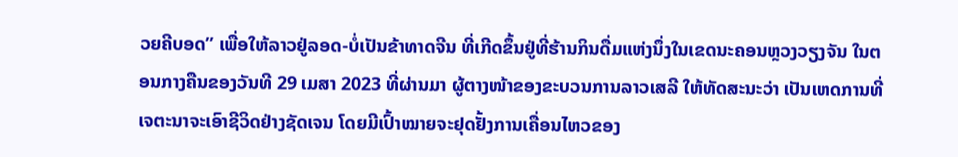ວຍຄີບອດ” ເພື່ອໃຫ້ລາວຢູ່ລອດ-ບໍ່ເປັນຂ້າທາດຈີນ ທີ່ເກີດຂຶ້ນຢູ່ທີ່ຮ້ານກິນດື່ມແຫ່ງນຶ່ງໃນເຂດນະຄອນຫຼວງວຽງຈັນ ໃນຕອນກາງຄືນຂອງວັນທີ 29 ເມສາ 2023 ທີ່ຜ່ານມາ ຜູ້ຕາງໜ້າຂອງຂະບວນການລາວເສລີ ໃຫ້ທັດສະນະວ່າ ເປັນເຫດການທີ່ເຈຕະນາຈະເອົາຊີວິດຢ່າງຊັດເຈນ ໂດຍມີເປົ້າໝາຍຈະຢຸດຢັ້ງການເຄື່ອນໄຫວຂອງ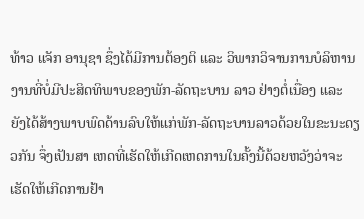ທ້າວ ແຈັກ ອານຸຊາ ຊຶ່ງໄດ້ມີການຕ້ອງຕິ ແລະ ວິພາກວິຈານການບໍລິຫານງານທີ່ບໍ່ມີປະສິດທິພາບຂອງພັກ-ລັດຖະບານ ລາວ ຢ່າງຕໍ່ເນື່ອງ ແລະ ຍັງໄດ້ສ້າງພາບພົດດ້ານລົບໃຫ້ແກ່ພັກ-ລັດຖະບານລາວດ້ວຍໃນຂະນະດຽວກັນ ຈຶ່ງເປັນສາ ເຫດທີ່ເຮັດໃຫ້ເກີດເຫດການໃນຄັ້ງນີ້ດ້ວຍຫວັງວ່າຈະເຮັດໃຫ້ເກີດການຢ້າ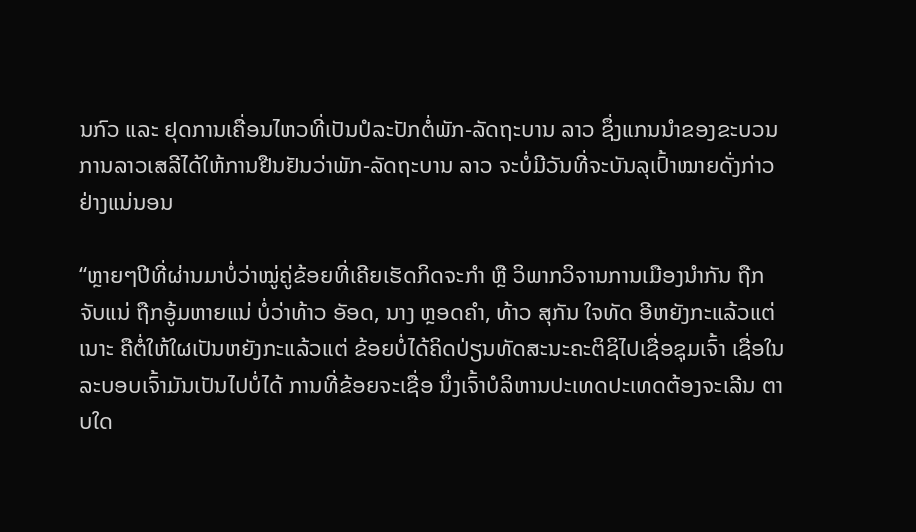ນກົວ ແລະ ຢຸດການເຄື່ອນໄຫວທີ່ເປັນປໍລະປັກຕໍ່ພັກ-ລັດຖະບານ ລາວ ຊຶ່ງແກນນຳຂອງຂະບວນການລາວເສລີໄດ້ໃຫ້ການຢືນຢັນວ່າພັກ-ລັດຖະບານ ລາວ ຈະບໍ່ມີວັນທີ່ຈະບັນລຸເປົ້າໝາຍດັ່ງກ່າວຢ່າງແນ່ນອນ

“ຫຼາຍໆປີທີ່ຜ່ານມາບໍ່ວ່າໝູ່ຄູ່ຂ້ອຍທີ່ເຄີຍເຮັດກິດຈະກໍາ ຫຼື ວິພາກວິຈານການເມືອງນຳກັນ ຖືກຈັບແນ່ ຖືກອູ້ມຫາຍແນ່ ບໍ່ວ່າທ້າວ ອັອດ, ນາງ ຫຼອດຄຳ, ທ້າວ ສຸກັນ ໃຈທັດ ອີຫຍັງກະແລ້ວແຕ່ເນາະ ຄືຕໍ່ໃຫ້ໃຜເປັນຫຍັງກະແລ້ວແຕ່ ຂ້ອຍບໍ່ໄດ້ຄິດປ່ຽນທັດສະນະຄະຕິຊິໄປເຊື່ອຊຸມເຈົ້າ ເຊື່ອໃນລະບອບເຈົ້າມັນເປັນໄປບໍ່ໄດ້ ການທີ່ຂ້ອຍຈະເຊື່ອ ນຶ່ງເຈົ້າບໍລິຫານປະເທດປະເທດຕ້ອງຈະເລີນ ຕາບໃດ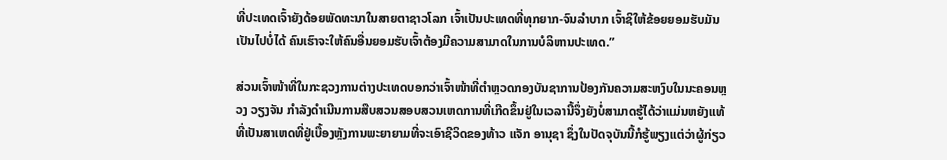ທີ່ປະເທດເຈົ້າຍັງດ້ອຍພັດທະນາໃນສາຍຕາຊາວໂລກ ເຈົ້າເປັນປະເທດທີ່ທຸກຍາກ-ຈົນລຳບາກ ເຈົ້າຊິໃຫ້ຂ້ອຍຍອມຮັບມັນເປັນໄປບໍ່ໄດ້ ຄົນເຮົາຈະໃຫ້ຄົນອື່ນຍອມຮັບເຈົ້າຕ້ອງມີຄວາມສາມາດໃນການບໍລິຫານປະເທດ.”

ສ່ວນເຈົ້າໜ້າທີ່ໃນກະຊວງການຕ່າງປະເທດບອກວ່າເຈົ້າໜ້າທີ່ຕຳຫຼວດກອງບັນຊາການປ້ອງກັນຄວາມສະຫງົບໃນນະຄອນຫຼວງ ວຽງຈັນ ກຳລັງດຳເນີນການສືບສວນສອບສວນເຫດການທີ່ເກີດຂຶ້ນຢູ່ໃນເວລານີ້ຈຶ່ງຍັງບໍ່ສາມາດຮູ້ໄດ້ວ່າແມ່ນຫຍັງແທ້ທີ່ເປັນສາເຫດທີ່ຢູ່ເບື້ອງຫຼັງການພະຍາຍາມທີ່ຈະເອົາຊີວິດຂອງທ້າວ ແຈັກ ອານຸຊາ ຊຶ່ງໃນປັດຈຸບັນນີ້ກໍຮູ້ພຽງແຕ່ວ່າຜູ້ກ່ຽວ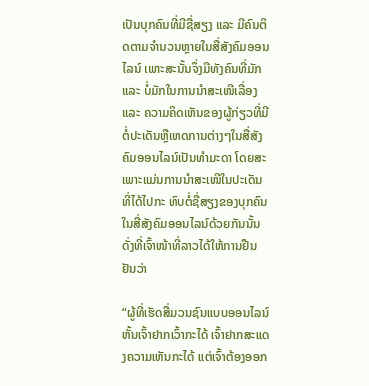ເປັນບຸກຄົນທີ່ມີຊື່ສຽງ ແລະ ມີຄົນຕິດຕາມຈຳນວນຫຼາຍໃນສື່ສັງຄົມອອນໄລນ໌ ເພາະສະນັ້ນຈຶ່ງມີທັງຄົນທີ່ມັກ ແລະ ບໍ່ມັກໃນການນຳສະເໜີເລື່ອງ ແລະ ຄວາມຄິດເຫັນຂອງຜູ້ກ່ຽວທີ່ມີຕໍ່ປະເດັນຫຼືເຫດການຕ່າງໆໃນສື່ສັງຄົມອອນໄລນ໌ເປັນທຳມະດາ ໂດຍສະເພາະແມ່ນການນຳສະເໜີໃນປະເດັນທີ່ໄດ້ໄປກະ ທົບຕໍ່ຊື່ສຽງຂອງບຸກຄົນໃນສື່ສັງຄົມອອນໄລນ໌ດ້ວຍກັນນັ້ນ ດັ່ງທີ່ເຈົ້າໜ້າທີ່ລາວໄດ້ໃຫ້ການຢືນຢັນວ່າ

“ຜູ້ທີ່ເຮັດສື່ມວນຊົນແບບອອນໄລນ໌ຫັ້ນເຈົ້າຢາກເວົ້າກະໄດ້ ເຈົ້າຢາກສະແດງຄວາມເຫັນກະໄດ້ ແຕ່ເຈົ້າຕ້ອງອອກ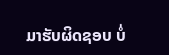ມາຮັບຜິດຊອບ ບໍ່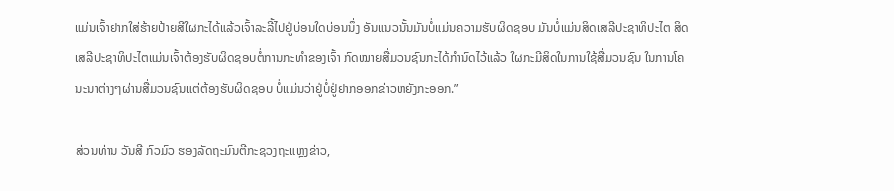ແມ່ນເຈົ້າຢາກໃສ່ຮ້າຍປ້າຍສີໃຜກະໄດ້ແລ້ວເຈົ້າລະລີ້ໄປຢູ່ບ່ອນໃດບ່ອນນຶ່ງ ອັນແນວນັ້ນມັນບໍ່ແມ່ນຄວາມຮັບຜິດຊອບ ມັນບໍ່ແມ່ນສິດເສລີປະຊາທິປະໄຕ ສິດເສລີປະຊາທິປະໄຕແມ່ນເຈົ້າຕ້ອງຮັບຜິດຊອບຕໍ່ການກະທຳຂອງເຈົ້າ ກົດໝາຍສື່ມວນຊົນກະໄດ້ກຳນົດໄວ້ແລ້ວ ໃຜກະມີສິດໃນການໃຊ້ສື່ມວນຊົນ ໃນການໂຄນະນາຕ່າງໆຜ່ານສື່ມວນຊົນແຕ່ຕ້ອງຮັບຜິດຊອບ ບໍ່ແມ່ນວ່າຢູ່ບໍ່ຢູ່ຢາກອອກຂ່າວຫຍັງກະອອກ.”

ສ່ວນທ່ານ ວັນສີ ກົວມົວ ຮອງລັດຖະມົນຕີກະຊວງຖະແຫຼງຂ່າວ,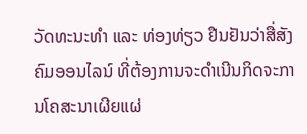ວັດທະນະທຳ ແລະ ທ່ອງທ່ຽວ ຢືນຢັນວ່າສື່ສັງ ຄົມອອນໄລນ໌ ທີ່ຕ້ອງການຈະດຳເນີນກິດຈະການໂຄສະນາເຜີຍແຜ່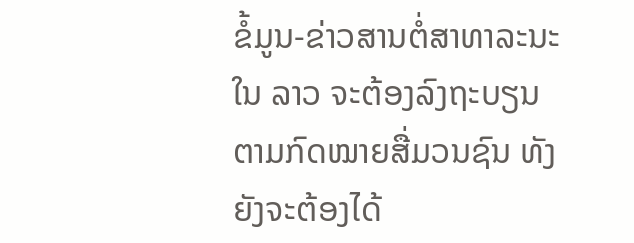ຂໍ້ມູນ-ຂ່າວສານຕໍ່ສາທາລະນະໃນ ລາວ ຈະຕ້ອງລົງຖະບຽນຕາມກົດໝາຍສື່ມວນຊົນ ທັງຍັງຈະຕ້ອງໄດ້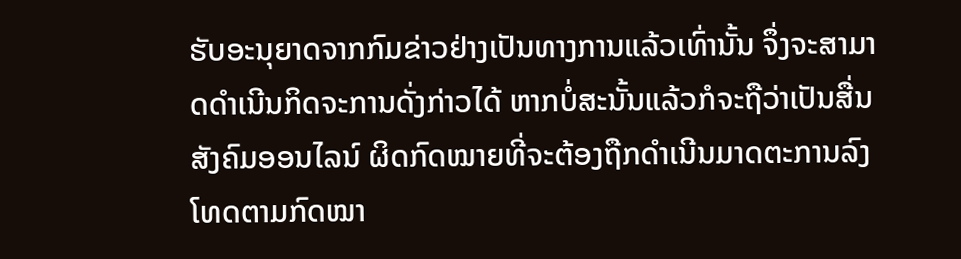ຮັບອະນຸຍາດຈາກກົມຂ່າວຢ່າງເປັນທາງການແລ້ວເທົ່ານັ້ນ ຈຶ່ງຈະສາມາດດຳເນີນກິດຈະການດັ່ງກ່າວໄດ້ ຫາກບໍ່ສະນັ້ນແລ້ວກໍຈະຖືວ່າເປັນສື່ນສັງຄົມອອນໄລນ໌ ຜິດກົດໝາຍທີ່ຈະຕ້ອງຖືກດຳເນີນມາດຕະການລົງໂທດຕາມກົດໝາ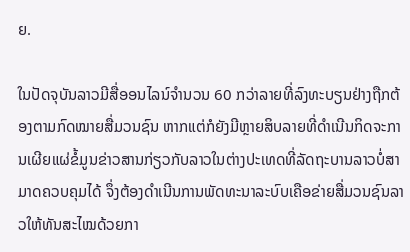ຍ.

ໃນປັດຈຸບັນລາວມີສື່ອອນໄລນ໌ຈຳນວນ 60 ກວ່າລາຍທີ່ລົງທະບຽນຢ່າງຖືກຕ້ອງຕາມກົດໝາຍສື່ມວນຊົນ ຫາກແຕ່ກໍຍັງມີຫຼາຍສິບລາຍທີ່ດຳເນີນກິດຈະການເຜີຍແຜ່ຂໍ້ມູນຂ່າວສານກ່ຽວກັບລາວໃນຕ່າງປະເທດທີ່ລັດຖະບານລາວບໍ່ສາມາດຄວບຄຸມໄດ້ ຈຶ່ງຕ້ອງດຳເນີນການພັດທະນາລະບົບເຄືອຂ່າຍສື່ມວນຊົນລາວໃຫ້ທັນສະໄໝດ້ວຍກາ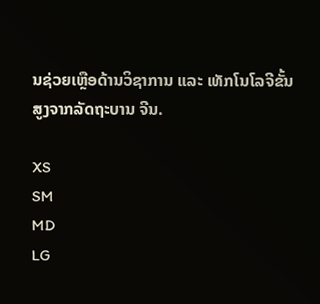ນຊ່ວຍເຫຼືອດ້ານວິຊາການ ແລະ ເທັກໂນໂລຈີຂັ້ນສູງຈາກລັດຖະບານ ຈີນ.

XS
SM
MD
LG